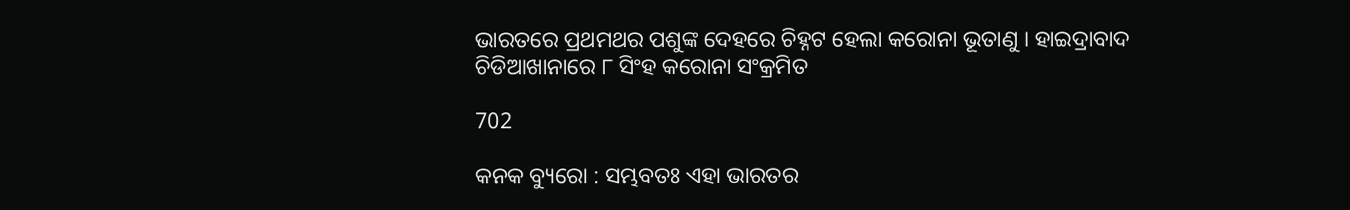ଭାରତରେ ପ୍ରଥମଥର ପଶୁଙ୍କ ଦେହରେ ଚିହ୍ନଟ ହେଲା କରୋନା ଭୂତାଣୁ । ହାଇଦ୍ରାବାଦ ଚିଡିଆଖାନାରେ ୮ ସିଂହ କରୋନା ସଂକ୍ରମିତ

702

କନକ ବ୍ୟୁରୋ : ସମ୍ଭବତଃ ଏହା ଭାରତର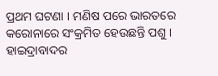ପ୍ରଥମ ଘଟଣା । ମଣିଷ ପରେ ଭାରତରେ କରୋନାରେ ସଂକ୍ରମିତ ହେଉଛନ୍ତି ପଶୁ । ହାଇଦ୍ରାବାଦର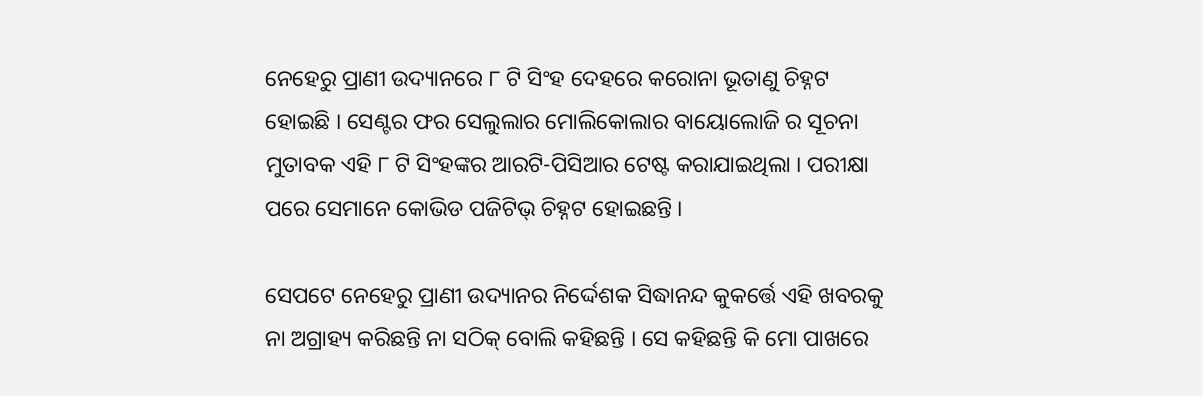ନେହେରୁ ପ୍ରାଣୀ ଉଦ୍ୟାନରେ ୮ ଟି ସିଂହ ଦେହରେ କରୋନା ଭୂତାଣୁ ଚିହ୍ନଟ ହୋଇଛି । ସେଣ୍ଟର ଫର ସେଲୁଲାର ମୋଲିକୋଲାର ବାୟୋଲୋଜି ର ସୂଚନା ମୁତାବକ ଏହି ୮ ଟି ସିଂହଙ୍କର ଆରଟି-ପିସିଆର ଟେଷ୍ଟ କରାଯାଇଥିଲା । ପରୀକ୍ଷା ପରେ ସେମାନେ କୋଭିଡ ପଜିଟିଭ୍ ଚିହ୍ନଟ ହୋଇଛନ୍ତି ।

ସେପଟେ ନେହେରୁ ପ୍ରାଣୀ ଉଦ୍ୟାନର ନିର୍ଦ୍ଦେଶକ ସିଦ୍ଧାନନ୍ଦ କୁକର୍ତ୍ତେ ଏହି ଖବରକୁ ନା ଅଗ୍ରାହ୍ୟ କରିଛନ୍ତି ନା ସଠିକ୍ ବୋଲି କହିଛନ୍ତି । ସେ କହିଛନ୍ତି କି ମୋ ପାଖରେ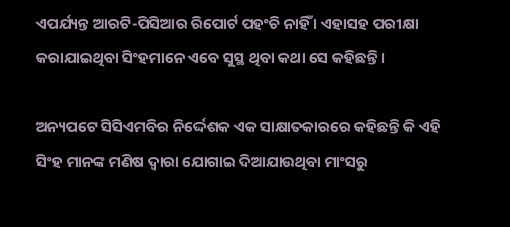ଏପର୍ଯ୍ୟନ୍ତ ଆରଟି-ପିସିଆର ରିପୋର୍ଟ ପହଂଚି ନାହିଁ । ଏହାସହ ପରୀକ୍ଷା କରାଯାଇଥିବା ସିଂହମାନେ ଏବେ ସୁସ୍ଥ ଥିବା କଥା ସେ କହିଛନ୍ତି ।

ଅନ୍ୟପଟେ ସିସିଏମବିର ନିର୍ଦ୍ଦେଶକ ଏକ ସାକ୍ଷାତକାରରେ କହିଛନ୍ତି କି ଏହି ସିଂହ ମାନଙ୍କ ମଣିଷ ଦ୍ୱାରା ଯୋଗାଇ ଦିଆଯାଉଥିବା ମାଂସରୁ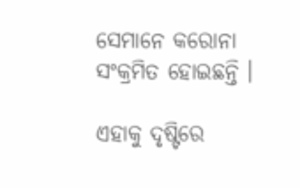ସେମାନେ କରୋନା ସଂକ୍ରମିତ ହୋଇଛନ୍ତି ।

ଏହାକୁ ଦୃଷ୍ଟିରେ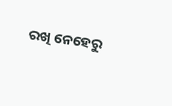ରଖି ନେହେରୁ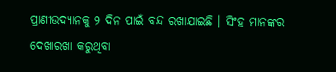ପ୍ରାଣୀଉଦ୍ୟାନକୁ ୨ ଦିନ ପାଇଁ ବନ୍ଦ ରଖାଯାଇଛି । ସିଂହ ମାନଙ୍କର ଦେଖାରଖା କରୁଥିବା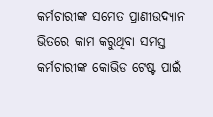କର୍ମଚାରୀଙ୍କ ସମେତ ପ୍ରାଣୀଉଦ୍ୟାନ ଭିତରେ କାମ କରୁଥିବା ସମସ୍ତ କର୍ମଚାରୀଙ୍କ କୋଭିଡ ଟେଷ୍ଟ ପାଇଁ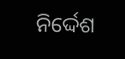ନିର୍ଦ୍ଦେଶ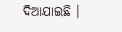ଦିଆଯାଇଛି ।